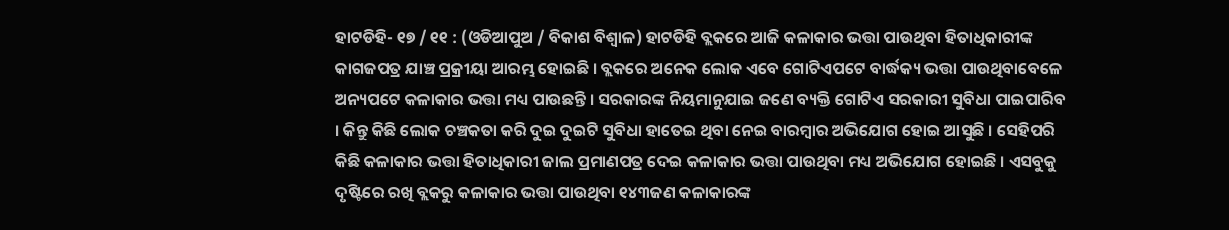ହାଟଡିହି- ୧୭ / ୧୧ : (ଓଡିଆପୁଅ / ବିକାଶ ବିଶ୍ୱାଳ) ହାଟଡିହି ବ୍ଲକରେ ଆଜି କଳାକାର ଭତ୍ତା ପାଉଥିବା ହିତାଧିକାରୀଙ୍କ କାଗଜପତ୍ର ଯାଞ୍ଚ ପ୍ରକ୍ରୀୟା ଆରମ୍ଭ ହୋଇଛି । ବ୍ଲକରେ ଅନେକ ଲୋକ ଏବେ ଗୋଟିଏପଟେ ବାର୍ଦ୍ଧକ୍ୟ ଭତ୍ତା ପାଉଥିବାବେଳେ ଅନ୍ୟପଟେ କଳାକାର ଭତ୍ତା ମଧ୍ୟ ପାଉଛନ୍ତି । ସରକାରଙ୍କ ନିୟମାନୁଯାଇ ଜଣେ ବ୍ୟକ୍ତି ଗୋଟିଏ ସରକାରୀ ସୁବିଧା ପାଇପାରିବ । କିନ୍ତୁ କିଛି ଲୋକ ଚଞ୍ଚକତା କରି ଦୁଇ ଦୁଇଟି ସୁବିଧା ହାତେଇ ଥିବା ନେଇ ବାରମ୍ବାର ଅଭିଯୋଗ ହୋଇ ଆସୁଛି । ସେହିପରି କିଛି କଳାକାର ଭତ୍ତା ହିତାଧିକାରୀ ଜାଲ ପ୍ରମାଣପତ୍ର ଦେଇ କଳାକାର ଭତ୍ତା ପାଉଥିବା ମଧ୍ୟ ଅଭିଯୋଗ ହୋଇଛି । ଏସବୁକୁ ଦୃଷ୍ଟିରେ ରଖି ବ୍ଲକରୁ କଳାକାର ଭତ୍ତା ପାଉଥିବା ୧୪୩ଜଣ କଳାକାରଙ୍କ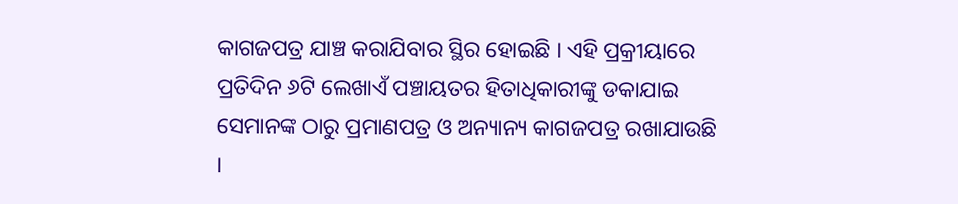କାଗଜପତ୍ର ଯାଞ୍ଚ କରାଯିବାର ସ୍ଥିର ହୋଇଛି । ଏହି ପ୍ରକ୍ରୀୟାରେ ପ୍ରତିଦିନ ୬ଟି ଲେଖାଏଁ ପଞ୍ଚାୟତର ହିତାଧିକାରୀଙ୍କୁ ଡକାଯାଇ ସେମାନଙ୍କ ଠାରୁ ପ୍ରମାଣପତ୍ର ଓ ଅନ୍ୟାନ୍ୟ କାଗଜପତ୍ର ରଖାଯାଉଛି ।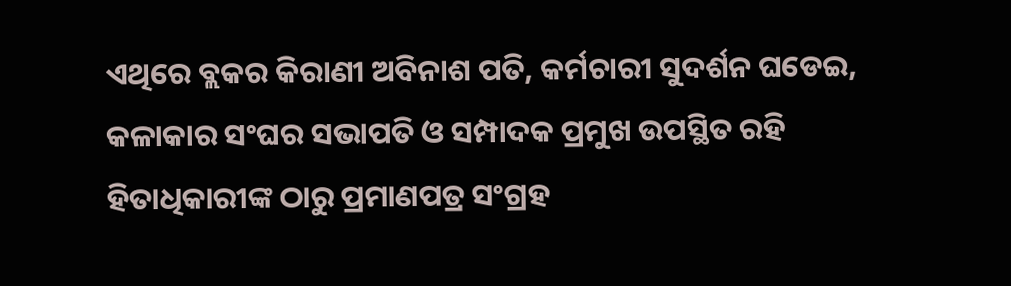ଏଥିରେ ବ୍ଲକର କିରାଣୀ ଅବିନାଶ ପତି, କର୍ମଚାରୀ ସୁଦର୍ଶନ ଘଡେଇ, କଳାକାର ସଂଘର ସଭାପତି ଓ ସମ୍ପାଦକ ପ୍ରମୁଖ ଉପସ୍ଥିତ ରହି ହିତାଧିକାରୀଙ୍କ ଠାରୁ ପ୍ରମାଣପତ୍ର ସଂଗ୍ରହ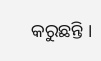କରୁଛନ୍ତି ।